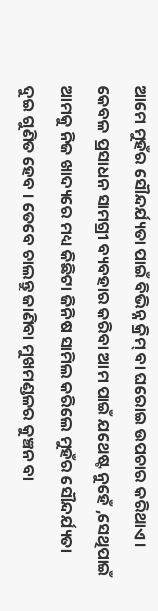ଆମେ ମୁହଁର ସୌନ୍ଦର୍ଯ୍ୟତା ପାଇଁ ବିଭିନ୍ନ କ୍ରିମ୍ ବା ଘରୋଇ ଉପଚାର କରିଥାଏ । କେବଳ ପ୍ରସାଧନ ସାମଗ୍ରୀ ବ୍ୟବହାର କରିବା ଆମ ପାଇଁ ଯଥେଷ୍ଟ ନୁହେଁ ,ସେଥିପାଇଁ ଆମକୁ ନିଜ ଖାଦ୍ୟରେ ମଧ୍ୟ କିଛିଟା ଜିନିଷ ସାମିଲ କରିଲେ ମୁହଁର ସୌନ୍ଦର୍ଯ୍ୟତା ଦୁଇ ଗୁଣିତ ହେବ । ତେବେ ଚାଲନ୍ତୁ ଜାଣିବା ମୁଖମଣ୍ଡଳର କୁଞ୍ଚନ ବା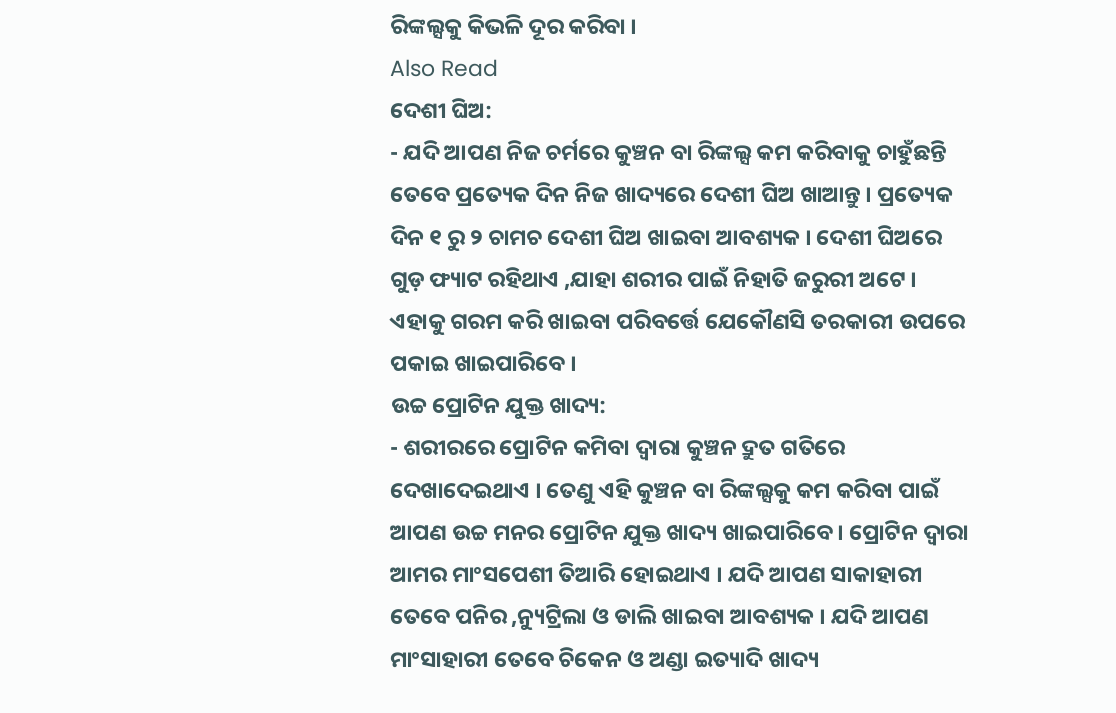ରିଙ୍କଲ୍ସକୁ କିଭଳି ଦୂର କରିବା ।
Also Read
ଦେଶୀ ଘିଅ:
- ଯଦି ଆପଣ ନିଜ ଚର୍ମରେ କୁଞ୍ଚନ ବା ରିଙ୍କଲ୍ସ କମ କରିବାକୁ ଚାହୁଁଛନ୍ତି ତେବେ ପ୍ରତ୍ୟେକ ଦିନ ନିଜ ଖାଦ୍ୟରେ ଦେଶୀ ଘିଅ ଖାଆନ୍ତୁ । ପ୍ରତ୍ୟେକ ଦିନ ୧ ରୁ ୨ ଚାମଚ ଦେଶୀ ଘିଅ ଖାଇବା ଆବଶ୍ୟକ । ଦେଶୀ ଘିଅରେ ଗୁଡ଼ ଫ୍ୟାଟ ରହିଥାଏ ,ଯାହା ଶରୀର ପାଇଁ ନିହାତି ଜରୁରୀ ଅଟେ । ଏହାକୁ ଗରମ କରି ଖାଇବା ପରିବର୍ତ୍ତେ ଯେକୌଣସି ତରକାରୀ ଉପରେ ପକାଇ ଖାଇପାରିବେ ।
ଉଚ୍ଚ ପ୍ରୋଟିନ ଯୁକ୍ତ ଖାଦ୍ୟ:
- ଶରୀରରେ ପ୍ରୋଟିନ କମିବା ଦ୍ୱାରା କୁଞ୍ଚନ ଦ୍ରୁତ ଗତିରେ ଦେଖାଦେଇଥାଏ । ତେଣୁ ଏହି କୁଞ୍ଚନ ବା ରିଙ୍କଲ୍ସକୁ କମ କରିବା ପାଇଁ ଆପଣ ଉଚ୍ଚ ମନର ପ୍ରୋଟିନ ଯୁକ୍ତ ଖାଦ୍ୟ ଖାଇପାରିବେ । ପ୍ରୋଟିନ ଦ୍ୱାରା ଆମର ମାଂସପେଶୀ ତିଆରି ହୋଇଥାଏ । ଯଦି ଆପଣ ସାକାହାରୀ ତେବେ ପନିର ,ନ୍ୟୁଟ୍ରିଲା ଓ ଡାଲି ଖାଇବା ଆବଶ୍ୟକ । ଯଦି ଆପଣ ମାଂସାହାରୀ ତେବେ ଚିକେନ ଓ ଅଣ୍ଡା ଇତ୍ୟାଦି ଖାଦ୍ୟ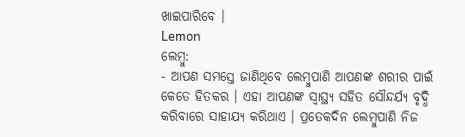ଖାଇପାରିବେ ।
Lemon
ଲେମ୍ବୁ:
- ଆପଣ ସମସ୍ତେ ଜାଣିଥିବେ ଲେମ୍ବୁପାଣି ଆପଣଙ୍କ ଶରୀର ପାଇଁ କେତେ ହିତକର । ଏହା ଆପଣଙ୍କ ସ୍ୱାସ୍ଥ୍ୟ ସହିତ ସୌନ୍ଦର୍ଯ୍ୟ ବୃଦ୍ଧି କରିବାରେ ସାହାଯ୍ୟ କରିଥାଏ । ପ୍ରତେକଦିନ ଲେମ୍ବୁପାଣି ନିଜ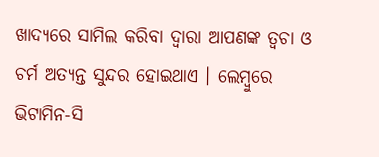ଖାଦ୍ୟରେ ସାମିଲ କରିବା ଦ୍ୱାରା ଆପଣଙ୍କ ତ୍ୱଚା ଓ ଚର୍ମ ଅତ୍ୟନ୍ତ ସୁନ୍ଦର ହୋଇଥାଏ । ଲେମ୍ବୁରେ ଭିଟାମିନ-ସି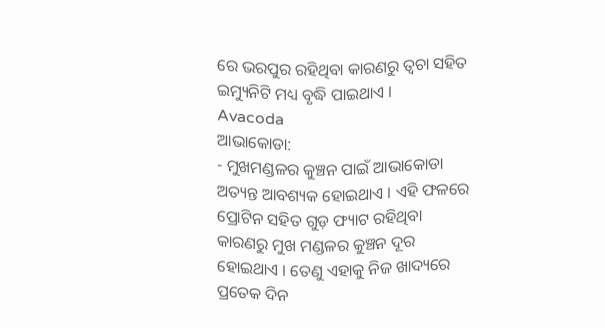ରେ ଭରପୁର ରହିଥିବା କାରଣରୁ ତ୍ୱଚା ସହିତ ଇମ୍ୟୁନିଟି ମଧ୍ୟ ବୃଦ୍ଧି ପାଇଥାଏ ।
Avacoda
ଆଭାକୋଡା:
- ମୁଖମଣ୍ଡଳର କୁଞ୍ଚନ ପାଇଁ ଆଭାକୋଡା ଅତ୍ୟନ୍ତ ଆବଶ୍ୟକ ହୋଇଥାଏ । ଏହି ଫଳରେ ପ୍ରୋଟିନ ସହିତ ଗୁଡ଼ ଫ୍ୟାଟ ରହିଥିବା କାରଣରୁ ମୁଖ ମଣ୍ଡଳର କୁଞ୍ଚନ ଦୂର ହୋଇଥାଏ । ତେଣୁ ଏହାକୁ ନିଜ ଖାଦ୍ୟରେ ପ୍ରତେକ ଦିନ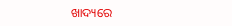ଖାଦ୍ୟରେ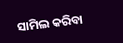ସାମିଲ କରିବା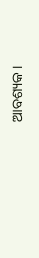ଆବଶ୍ୟକ ।